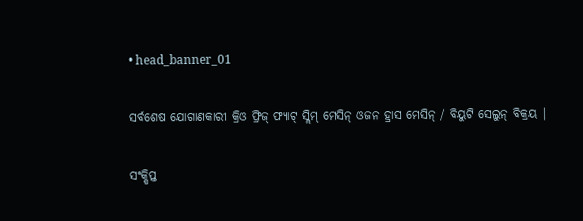• head_banner_01

ସର୍ବଶେଷ ଯୋଗାଣକାରୀ କ୍ରିଓ ଫ୍ରିଜ୍ ଫ୍ୟାଟ୍ ସ୍ଲିମ୍ ମେସିନ୍ ଓଜନ ହ୍ରାସ ମେସିନ୍ / ବିୟୁଟି ସେଲୁନ୍ ବିକ୍ରୟ |

ସଂକ୍ଷିପ୍ତ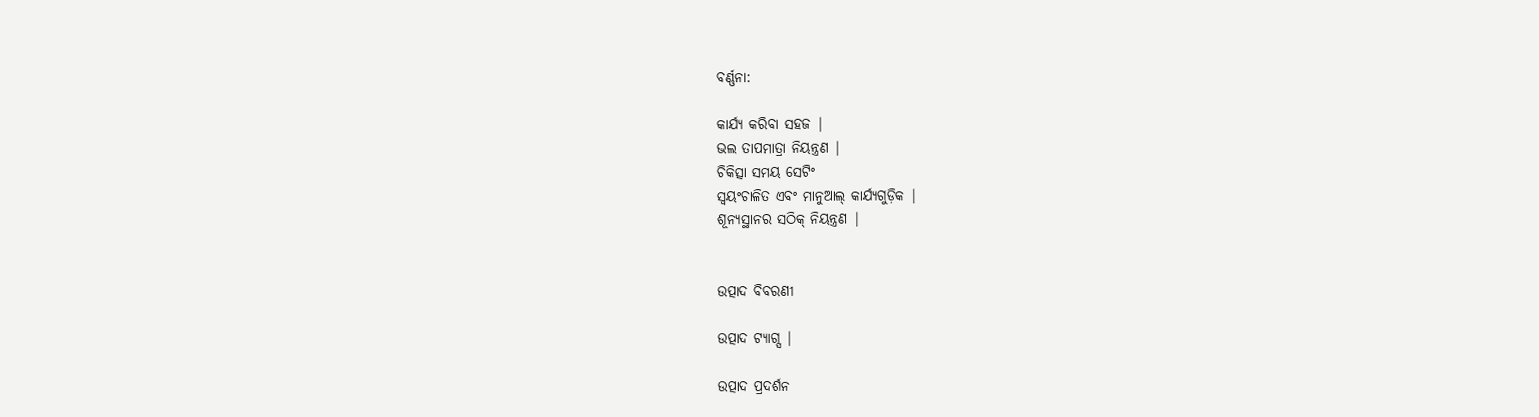ବର୍ଣ୍ଣନା:

କାର୍ଯ୍ୟ କରିବା ସହଜ |
ଭଲ ତାପମାତ୍ରା ନିୟନ୍ତ୍ରଣ |
ଚିକିତ୍ସା ସମୟ ସେଟିଂ
ସ୍ୱୟଂଚାଳିତ ଏବଂ ମାନୁଆଲ୍ କାର୍ଯ୍ୟଗୁଡ଼ିକ |
ଶୂନ୍ୟସ୍ଥାନର ସଠିକ୍ ନିୟନ୍ତ୍ରଣ |


ଉତ୍ପାଦ ବିବରଣୀ

ଉତ୍ପାଦ ଟ୍ୟାଗ୍ସ |

ଉତ୍ପାଦ ପ୍ରଦର୍ଶନ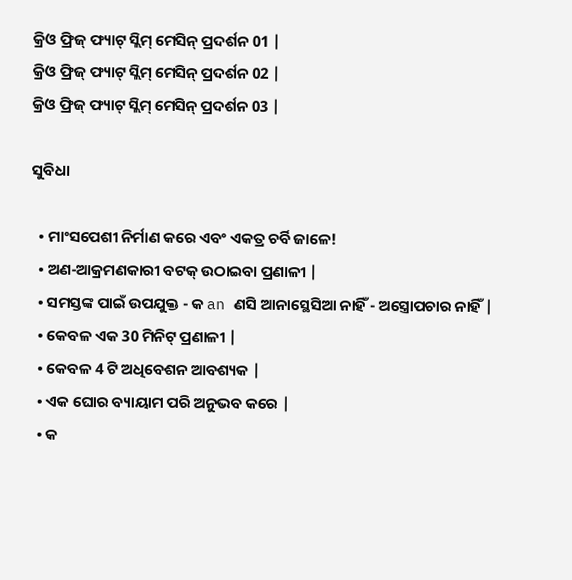କ୍ରିଓ ଫ୍ରିଜ୍ ଫ୍ୟାଟ୍ ସ୍ଲିମ୍ ମେସିନ୍ ପ୍ରଦର୍ଶନ 01 |
କ୍ରିଓ ଫ୍ରିଜ୍ ଫ୍ୟାଟ୍ ସ୍ଲିମ୍ ମେସିନ୍ ପ୍ରଦର୍ଶନ 02 |
କ୍ରିଓ ଫ୍ରିଜ୍ ଫ୍ୟାଟ୍ ସ୍ଲିମ୍ ମେସିନ୍ ପ୍ରଦର୍ଶନ 03 |

ସୁବିଧା

  • ମାଂସପେଶୀ ନିର୍ମାଣ କରେ ଏବଂ ଏକତ୍ର ଚର୍ବି ଜାଳେ!
  • ଅଣ-ଆକ୍ରମଣକାରୀ ବଟକ୍ ଉଠାଇବା ପ୍ରଣାଳୀ |
  • ସମସ୍ତଙ୍କ ପାଇଁ ଉପଯୁକ୍ତ - କ an ଣସି ଆନାସ୍ଥେସିଆ ନାହିଁ - ଅସ୍ତ୍ରୋପଚାର ନାହିଁ |
  • କେବଳ ଏକ 30 ମିନିଟ୍ ପ୍ରଣାଳୀ |
  • କେବଳ 4 ଟି ଅଧିବେଶନ ଆବଶ୍ୟକ |
  • ଏକ ଘୋର ବ୍ୟାୟାମ ପରି ଅନୁଭବ କରେ |
  • କ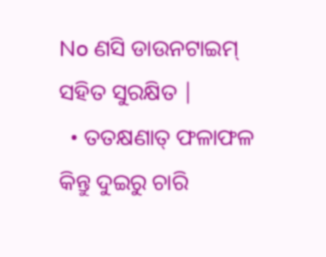No ଣସି ଡାଉନଟାଇମ୍ ସହିତ ସୁରକ୍ଷିତ |
  • ତତକ୍ଷଣାତ୍ ଫଳାଫଳ କିନ୍ତୁ ଦୁଇରୁ ଚାରି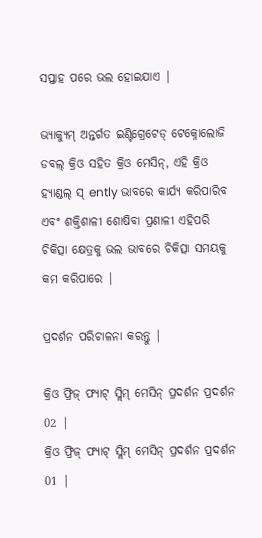ସପ୍ତାହ ପରେ ଭଲ ହୋଇଯାଏ |

ଭ୍ୟାକ୍ୟୁମ୍ ଅନ୍ତର୍ଗତ ଇଣ୍ଟିଗ୍ରେଟେଡ୍ ଟେକ୍ନୋଲୋଜି ଡବଲ୍ କ୍ରିଓ ସହିତ କ୍ରିଓ ମେସିନ୍, ଏହି କ୍ରିଓ ହ୍ୟାଣ୍ଡଲ୍ ସ୍ ently ଭାବରେ କାର୍ଯ୍ୟ କରିପାରିବ ଏବଂ ଶକ୍ତିଶାଳୀ ଶୋଷିବା ପ୍ରଣାଳୀ ଏହିପରି ଚିକିତ୍ସା କ୍ଷେତ୍ରକୁ ଭଲ ଭାବରେ ଚିକିତ୍ସା ସମୟକୁ କମ କରିପାରେ |

ପ୍ରଦର୍ଶନ ପରିଚାଳନା କରନ୍ତୁ |

କ୍ରିଓ ଫ୍ରିଜ୍ ଫ୍ୟାଟ୍ ସ୍ଲିମ୍ ମେସିନ୍ ପ୍ରଦର୍ଶନ ପ୍ରଦର୍ଶନ 02 |
କ୍ରିଓ ଫ୍ରିଜ୍ ଫ୍ୟାଟ୍ ସ୍ଲିମ୍ ମେସିନ୍ ପ୍ରଦର୍ଶନ ପ୍ରଦର୍ଶନ 01 |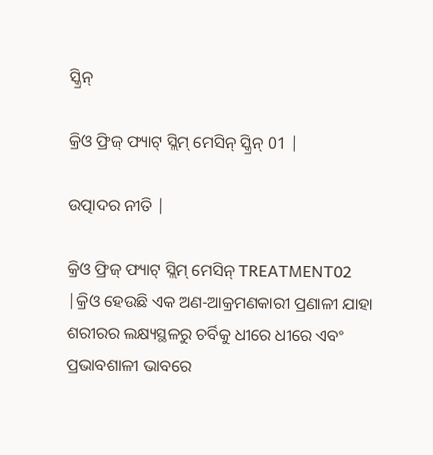ସ୍କ୍ରିନ୍

କ୍ରିଓ ଫ୍ରିଜ୍ ଫ୍ୟାଟ୍ ସ୍ଲିମ୍ ମେସିନ୍ ସ୍କ୍ରିନ୍ 01 |

ଉତ୍ପାଦର ନୀତି |

କ୍ରିଓ ଫ୍ରିଜ୍ ଫ୍ୟାଟ୍ ସ୍ଲିମ୍ ମେସିନ୍ TREATMENT02 |କ୍ରିଓ ହେଉଛି ଏକ ଅଣ-ଆକ୍ରମଣକାରୀ ପ୍ରଣାଳୀ ଯାହା ଶରୀରର ଲକ୍ଷ୍ୟସ୍ଥଳରୁ ଚର୍ବିକୁ ଧୀରେ ଧୀରେ ଏବଂ ପ୍ରଭାବଶାଳୀ ଭାବରେ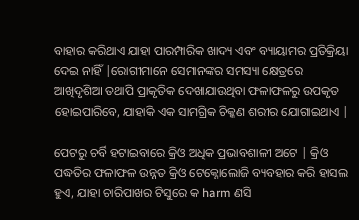ବାହାର କରିଥାଏ ଯାହା ପାରମ୍ପାରିକ ଖାଦ୍ୟ ଏବଂ ବ୍ୟାୟାମର ପ୍ରତିକ୍ରିୟା ଦେଇ ନାହିଁ |ରୋଗୀମାନେ ସେମାନଙ୍କର ସମସ୍ୟା କ୍ଷେତ୍ରରେ ଆଖିଦୃଶିଆ ତଥାପି ପ୍ରାକୃତିକ ଦେଖାଯାଉଥିବା ଫଳାଫଳରୁ ଉପକୃତ ହୋଇପାରିବେ, ଯାହାକି ଏକ ସାମଗ୍ରିକ ଚିକ୍କଣ ଶରୀର ଯୋଗାଇଥାଏ |

ପେଟରୁ ଚର୍ବି ହଟାଇବାରେ କ୍ରିଓ ଅଧିକ ପ୍ରଭାବଶାଳୀ ଅଟେ | କ୍ରିଓ ପଦ୍ଧତିର ଫଳାଫଳ ଉନ୍ନତ କ୍ରିଓ ଟେକ୍ନୋଲୋଜି ବ୍ୟବହାର କରି ହାସଲ ହୁଏ, ଯାହା ଚାରିପାଖର ଟିସୁରେ କ harm ଣସି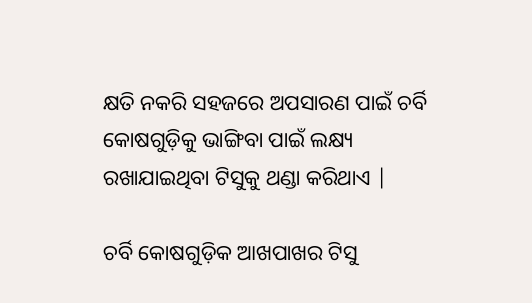କ୍ଷତି ନକରି ସହଜରେ ଅପସାରଣ ପାଇଁ ଚର୍ବି କୋଷଗୁଡ଼ିକୁ ଭାଙ୍ଗିବା ପାଇଁ ଲକ୍ଷ୍ୟ ରଖାଯାଇଥିବା ଟିସୁକୁ ଥଣ୍ଡା କରିଥାଏ |

ଚର୍ବି କୋଷଗୁଡ଼ିକ ଆଖପାଖର ଟିସୁ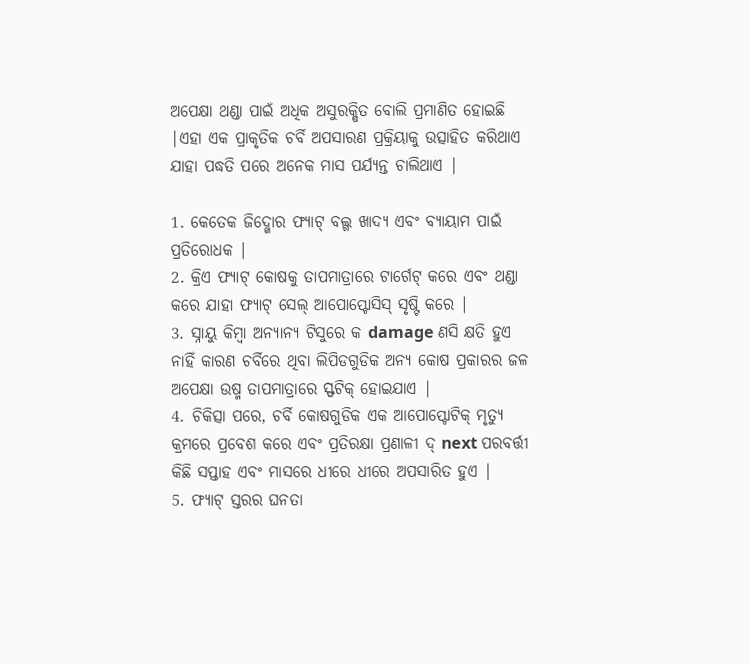ଅପେକ୍ଷା ଥଣ୍ଡା ପାଇଁ ଅଧିକ ଅସୁରକ୍ଷିତ ବୋଲି ପ୍ରମାଣିତ ହୋଇଛି |ଏହା ଏକ ପ୍ରାକୃତିକ ଚର୍ବି ଅପସାରଣ ପ୍ରକ୍ରିୟାକୁ ଉତ୍ସାହିତ କରିଥାଏ ଯାହା ପଦ୍ଧତି ପରେ ଅନେକ ମାସ ପର୍ଯ୍ୟନ୍ତ ଚାଲିଥାଏ |

1. କେତେକ ଜିଦ୍ଖୋର ଫ୍ୟାଟ୍ ବଲ୍ଗ ଖାଦ୍ୟ ଏବଂ ବ୍ୟାୟାମ ପାଇଁ ପ୍ରତିରୋଧକ |
2. କ୍ରିଏ ଫ୍ୟାଟ୍ କୋଷକୁ ତାପମାତ୍ରାରେ ଟାର୍ଗେଟ୍ କରେ ଏବଂ ଥଣ୍ଡା କରେ ଯାହା ଫ୍ୟାଟ୍ ସେଲ୍ ଆପୋପ୍ଟୋସିସ୍ ସୃଷ୍ଟି କରେ |
3. ସ୍ନାୟୁ କିମ୍ବା ଅନ୍ୟାନ୍ୟ ଟିସୁରେ କ damage ଣସି କ୍ଷତି ହୁଏ ନାହିଁ କାରଣ ଚର୍ବିରେ ଥିବା ଲିପିଡଗୁଡିକ ଅନ୍ୟ କୋଷ ପ୍ରକାରର ଜଳ ଅପେକ୍ଷା ଉଷ୍ମ ତାପମାତ୍ରାରେ ସ୍ଫଟିକ୍ ହୋଇଯାଏ |
4. ଚିକିତ୍ସା ପରେ, ଚର୍ବି କୋଷଗୁଡିକ ଏକ ଆପୋପ୍ଟୋଟିକ୍ ମୃତ୍ୟୁ କ୍ରମରେ ପ୍ରବେଶ କରେ ଏବଂ ପ୍ରତିରକ୍ଷା ପ୍ରଣାଳୀ ଦ୍ next ପରବର୍ତ୍ତୀ କିଛି ସପ୍ତାହ ଏବଂ ମାସରେ ଧୀରେ ଧୀରେ ଅପସାରିତ ହୁଏ |
5. ଫ୍ୟାଟ୍ ସ୍ତରର ଘନତା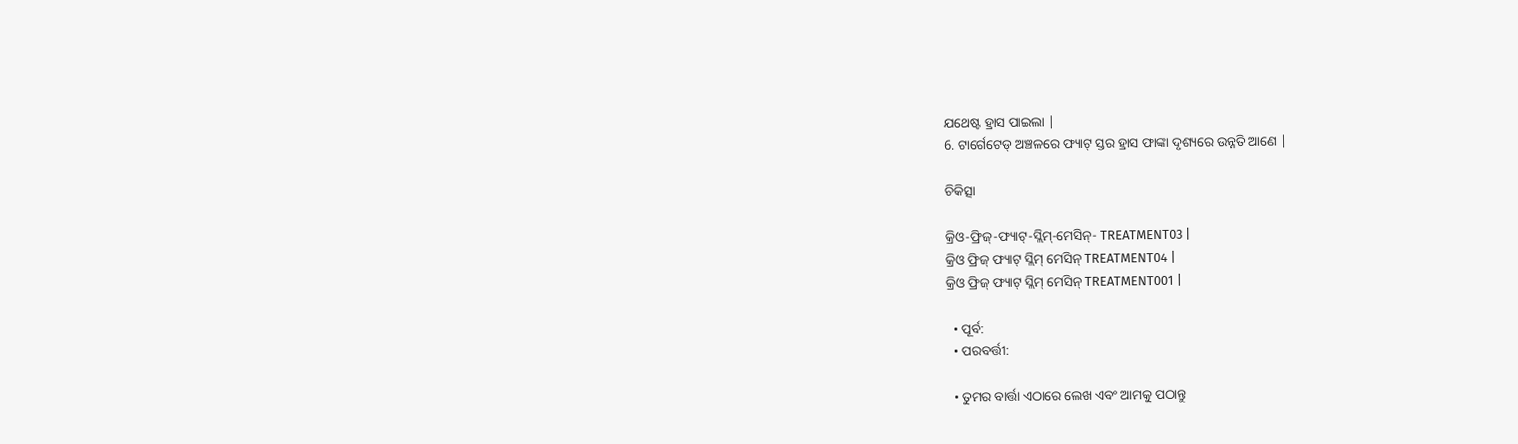ଯଥେଷ୍ଟ ହ୍ରାସ ପାଇଲା |
6. ଟାର୍ଗେଟେଡ୍ ଅଞ୍ଚଳରେ ଫ୍ୟାଟ୍ ସ୍ତର ହ୍ରାସ ଫାଙ୍କା ଦୃଶ୍ୟରେ ଉନ୍ନତି ଆଣେ |

ଚିକିତ୍ସା

କ୍ରିଓ-ଫ୍ରିଜ୍-ଫ୍ୟାଟ୍-ସ୍ଲିମ୍-ମେସିନ୍- TREATMENT03 |
କ୍ରିଓ ଫ୍ରିଜ୍ ଫ୍ୟାଟ୍ ସ୍ଲିମ୍ ମେସିନ୍ TREATMENT04 |
କ୍ରିଓ ଫ୍ରିଜ୍ ଫ୍ୟାଟ୍ ସ୍ଲିମ୍ ମେସିନ୍ TREATMENT001 |

  • ପୂର୍ବ:
  • ପରବର୍ତ୍ତୀ:

  • ତୁମର ବାର୍ତ୍ତା ଏଠାରେ ଲେଖ ଏବଂ ଆମକୁ ପଠାନ୍ତୁ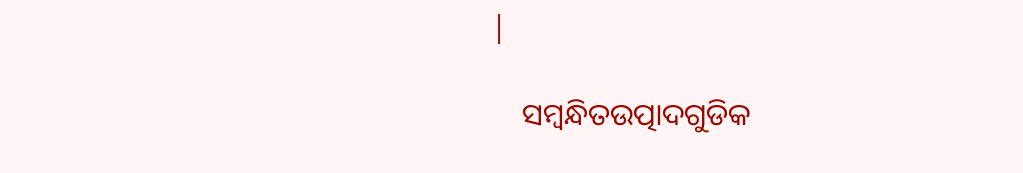|

    ସମ୍ବନ୍ଧିତଉତ୍ପାଦଗୁଡିକ